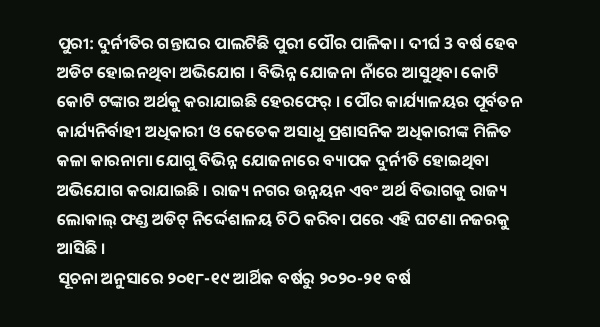ପୁରୀ: ଦୁର୍ନୀତିର ଗନ୍ତାଘର ପାଲଟିଛି ପୁରୀ ପୌର ପାଳିକା । ଦୀର୍ଘ 3 ବର୍ଷ ହେବ ଅଡିଟ ହୋଇନଥିବା ଅଭିଯୋଗ । ବିଭିନ୍ନ ଯୋଜନା ନାଁରେ ଆସୁଥିବା କୋଟି କୋଟି ଟଙ୍କାର ଅର୍ଥକୁ କରାଯାଇଛି ହେରଫେର୍ । ପୌର କାର୍ଯ୍ୟାଳୟର ପୂର୍ବତନ କାର୍ଯ୍ୟନିର୍ବାହୀ ଅଧିକାରୀ ଓ କେତେକ ଅସାଧୁ ପ୍ରଶାସନିକ ଅଧିକାରୀଙ୍କ ମିଳିତ କଳା କାରନାମା ଯୋଗୁ ବିଭିନ୍ନ ଯୋଜନାରେ ବ୍ୟାପକ ଦୁର୍ନୀତି ହୋଇଥିବା ଅଭିଯୋଗ କରାଯାଇଛି । ରାଜ୍ୟ ନଗର ଉନ୍ନୟନ ଏବଂ ଅର୍ଥ ବିଭାଗକୁ ରାଜ୍ୟ ଲୋକାଲ୍ ଫଣ୍ଡ ଅଡିଟ୍ ନିର୍ଦ୍ଦେଶାଳୟ ଚିଠି କରିବା ପରେ ଏହି ଘଟଣା ନଜରକୁ ଆସିଛି ।
ସୂଚନା ଅନୁସାରେ ୨୦୧୮-୧୯ ଆର୍ଥିକ ବର୍ଷରୁ ୨୦୨୦-୨୧ ବର୍ଷ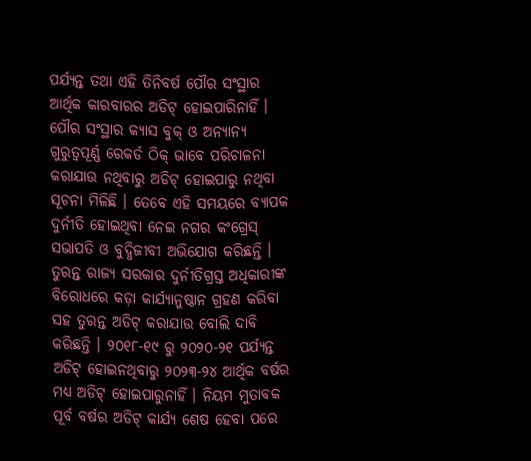ପର୍ଯ୍ୟନ୍ତ ତଥା ଏହି ତିନିବର୍ଷ ପୌର ସଂସ୍ଥାର ଆର୍ଥିକ କାରବାରର ଅଡିଟ୍ ହୋଇପାରିନାହିଁ । ପୌର ସଂସ୍ଥାର କ୍ୟାସ ବୁକ୍ ଓ ଅନ୍ୟାନ୍ୟ ଗୁରୁତ୍ବପୂର୍ଣ୍ଣ ରେକର୍ଡ ଠିକ୍ ଭାବେ ପରିଚାଳନା କରାଯାଉ ନଥିବାରୁ ଅଡିଟ୍ ହୋଇପାରୁ ନଥିବା ସୂଚନା ମିଳିଛି । ତେବେ ଏହି ସମୟରେ ବ୍ୟାପକ ଦୁର୍ନୀତି ହୋଇଥିବା ନେଇ ନଗର କଂଗ୍ରେସ୍ ସଭାପତି ଓ ବୁଦ୍ଧିଜୀବୀ ଅଭିଯୋଗ କରିଛନ୍ତି । ତୁରନ୍ତ ରାଜ୍ୟ ସରକାର ଦୁର୍ନୀତିଗ୍ରସ୍ତ ଅଧିକାରୀଙ୍କ ବିରୋଧରେ କଡ଼ା କାର୍ଯ୍ୟାନୁଷ୍ଠାନ ଗ୍ରହଣ କରିବା ସହ ତୁରନ୍ତ ଅଡିଟ୍ କରାଯାଉ ବୋଲି ଦାବି କରିଛନ୍ତି । ୨୦୧୮-୧୯ ରୁ ୨୦୨୦-୨୧ ପର୍ଯ୍ୟନ୍ତ ଅଡିଟ୍ ହୋଇନଥିବାରୁ ୨୦୨୩-୨୪ ଆର୍ଥିକ ବର୍ଷର ମଧ୍ୟ ଅଡିଟ୍ ହୋଇପାରୁନାହିଁ । ନିୟମ ମୁତାବକ ପୂର୍ବ ବର୍ଷର ଅଡିଟ୍ କାର୍ଯ୍ୟ ଶେଷ ହେବା ପରେ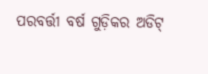ପରବର୍ତ୍ତୀ ବର୍ଷ ଗୁଡ଼ିକର ଅଡିଟ୍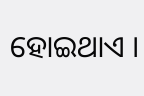ହୋଇଥାଏ ।